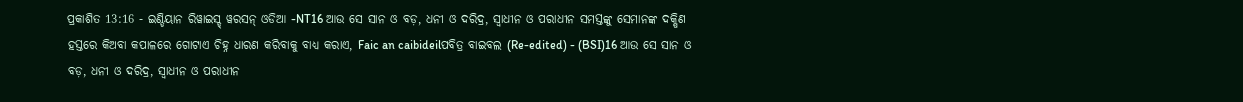ପ୍ରକାଶିତ 13:16 - ଇଣ୍ଡିୟାନ ରିୱାଇସ୍ଡ୍ ୱରସନ୍ ଓଡିଆ -NT16 ଆଉ ସେ ସାନ ଓ ବଡ଼, ଧନୀ ଓ ଦରିଦ୍ର, ସ୍ୱାଧୀନ ଓ ପରାଧୀନ ସମସ୍ତଙ୍କୁ ସେମାନଙ୍କ ଦକ୍ଷିଣ ହସ୍ତରେ କିଅବା କପାଳରେ ଗୋଟାଏ ଚିହ୍ନ ଧାରଣ କରିବାକୁ ବାଧ୍ୟ କରାଏ, Faic an caibideilପବିତ୍ର ବାଇବଲ (Re-edited) - (BSI)16 ଆଉ ସେ ସାନ ଓ ବଡ଼, ଧନୀ ଓ ଦରିଦ୍ର, ସ୍ଵାଧୀନ ଓ ପରାଧୀନ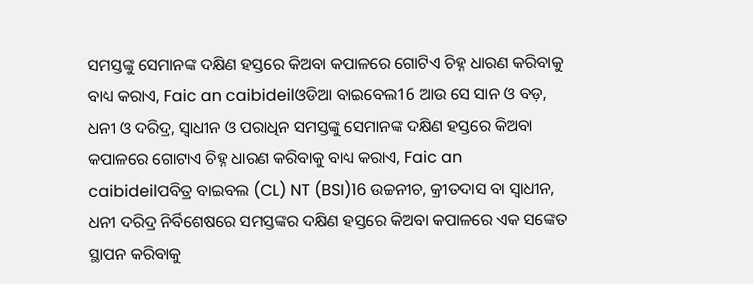ସମସ୍ତଙ୍କୁ ସେମାନଙ୍କ ଦକ୍ଷିଣ ହସ୍ତରେ କିଅବା କପାଳରେ ଗୋଟିଏ ଚିହ୍ନ ଧାରଣ କରିବାକୁ ବାଧ୍ୟ କରାଏ, Faic an caibideilଓଡିଆ ବାଇବେଲ16 ଆଉ ସେ ସାନ ଓ ବଡ଼, ଧନୀ ଓ ଦରିଦ୍ର, ସ୍ୱାଧୀନ ଓ ପରାଧିନ ସମସ୍ତଙ୍କୁ ସେମାନଙ୍କ ଦକ୍ଷିଣ ହସ୍ତରେ କିଅବା କପାଳରେ ଗୋଟାଏ ଚିହ୍ନ ଧାରଣ କରିବାକୁ ବାଧ୍ୟ କରାଏ, Faic an caibideilପବିତ୍ର ବାଇବଲ (CL) NT (BSI)16 ଉଚ୍ଚନୀଚ, କ୍ରୀତଦାସ ବା ସ୍ୱାଧୀନ, ଧନୀ ଦରିଦ୍ର ନିର୍ବିଶେଷରେ ସମସ୍ତଙ୍କର ଦକ୍ଷିଣ ହସ୍ତରେ କିଅବା କପାଳରେ ଏକ ସଙ୍କେତ ସ୍ଥାପନ କରିବାକୁ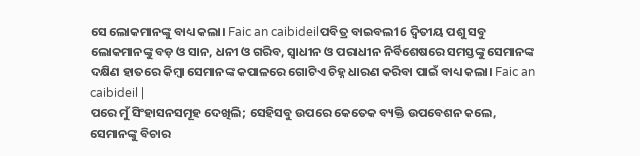ସେ ଲୋକମାନଙ୍କୁ ବାଧ୍ୟ କଲା। Faic an caibideilପବିତ୍ର ବାଇବଲ16 ଦ୍ୱିତୀୟ ପଶୁ ସବୁ ଲୋକମାନଙ୍କୁ ବଡ଼ ଓ ସାନ, ଧନୀ ଓ ଗରିବ, ସ୍ୱାଧୀନ ଓ ପରାଧୀନ ନିର୍ବିଶେଷରେ ସମସ୍ତଙ୍କୁ ସେମାନଙ୍କ ଦକ୍ଷିଣ ହାତରେ କିମ୍ବା ସେମାନଙ୍କ କପାଳରେ ଗୋଟିଏ ଚିହ୍ନ ଧାରଣ କରିବା ପାଇଁ ବାଧ୍ୟ କଲା। Faic an caibideil |
ପରେ ମୁଁ ସିଂହାସନସମୂହ ଦେଖିଲି; ସେହିସବୁ ଉପରେ କେତେକ ବ୍ୟକ୍ତି ଉପବେଶନ କଲେ, ସେମାନଙ୍କୁ ବିଚାର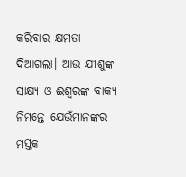କରିବାର କ୍ଷମତା ଦିଆଗଲା। ଆଉ ଯୀଶୁଙ୍କ ସାକ୍ଷ୍ୟ ଓ ଈଶ୍ବରଙ୍କ ବାକ୍ୟ ନିମନ୍ତେ ଯେଉଁମାନଙ୍କର ମସ୍ତକ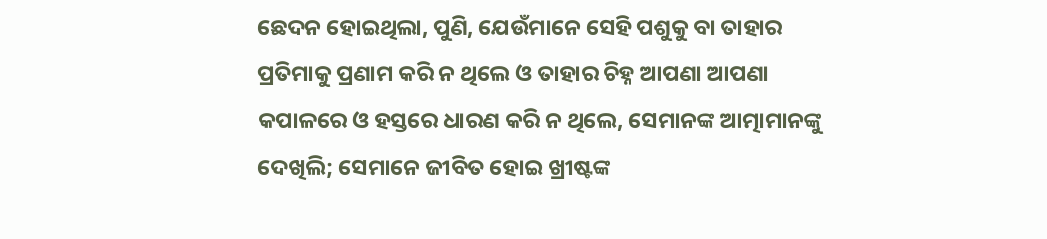ଛେଦନ ହୋଇଥିଲା, ପୁଣି, ଯେଉଁମାନେ ସେହି ପଶୁକୁ ବା ତାହାର ପ୍ରତିମାକୁ ପ୍ରଣାମ କରି ନ ଥିଲେ ଓ ତାହାର ଚିହ୍ନ ଆପଣା ଆପଣା କପାଳରେ ଓ ହସ୍ତରେ ଧାରଣ କରି ନ ଥିଲେ, ସେମାନଙ୍କ ଆତ୍ମାମାନଙ୍କୁ ଦେଖିଲି; ସେମାନେ ଜୀବିତ ହୋଇ ଖ୍ରୀଷ୍ଟଙ୍କ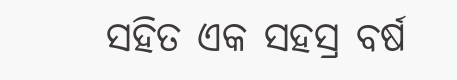ସହିତ ଏକ ସହସ୍ର ବର୍ଷ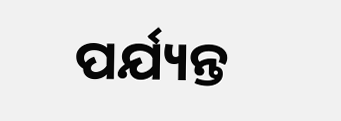ପର୍ଯ୍ୟନ୍ତ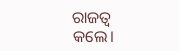ରାଜତ୍ୱ କଲେ।